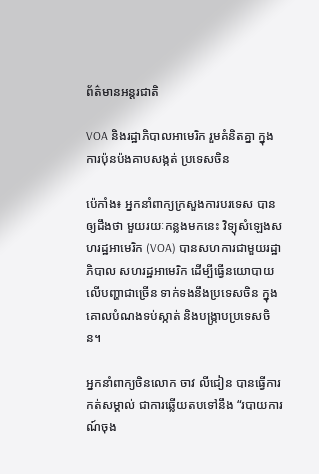ព័ត៌មានអន្តរជាតិ

VOA និងរដ្ឋាភិបាលអាមេរិក រួមគំនិតគ្នា ក្នុងការប៉ុនប៉ងគាបសង្កត់ ប្រទេសចិន

ប៉េកាំង៖ អ្នកនាំពាក្យក្រសួងការបរទេស បានឲ្យដឹងថា មួយរយៈកន្លងមកនេះ វិទ្យុសំឡេងសហរដ្ឋអាមេរិក (VOA) បានសហការជាមួយរដ្ឋាភិបាល សហរដ្ឋអាមេរិក ដើម្បីធ្វើនយោបាយលើបញ្ហាជាច្រើន ទាក់ទងនឹងប្រទេសចិន ក្នុងគោលបំណងទប់ស្កាត់ និងបង្ក្រាបប្រទេសចិន។

អ្នកនាំពាក្យចិនលោក ចាវ លីជៀន បានធ្វើការកត់សម្គាល់ ជាការឆ្លើយតបទៅនឹង “របាយការណ៍ចុង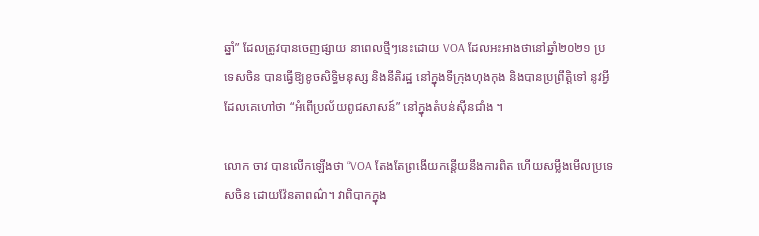ឆ្នាំ” ដែលត្រូវបានចេញផ្សាយ នាពេលថ្មីៗនេះដោយ VOA ដែលអះអាងថានៅឆ្នាំ២០២១ ប្រទេសចិន បានធ្វើឱ្យខូចសិទ្ធិមនុស្ស និងនីតិរដ្ឋ នៅក្នុងទីក្រុងហុងកុង និងបានប្រព្រឹត្តិទៅ នូវអ្វីដែលគេហៅថា “អំពើប្រល័យពូជសាសន៍” នៅក្នុងតំបន់ស៊ីនជាំង ។

លោក ចាវ បានលើកឡើងថា “VOA តែងតែព្រងើយកន្តើយនឹងការពិត ហើយសម្លឹងមើលប្រទេសចិន ដោយវ៉ែនតាពណ៌។ វាពិបាកក្នុង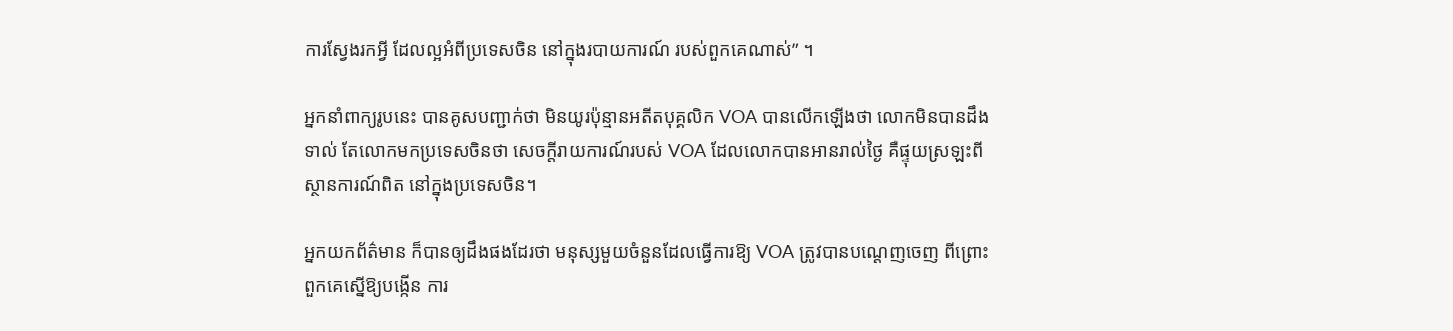ការស្វែងរកអ្វី ដែលល្អអំពីប្រទេសចិន នៅក្នុងរបាយការណ៍ របស់ពួកគេណាស់” ។

អ្នកនាំពាក្យរូបនេះ បានគូសបញ្ជាក់ថា មិនយូរប៉ុន្មានអតីតបុគ្គលិក VOA បានលើកឡើងថា លោកមិនបានដឹងទាល់ តែលោកមកប្រទេសចិនថា សេចក្តីរាយការណ៍របស់ VOA ដែលលោកបានអានរាល់ថ្ងៃ គឺផ្ទុយស្រឡះពីស្ថានការណ៍ពិត នៅក្នុងប្រទេសចិន។

អ្នកយកព័ត៌មាន ក៏បានឲ្យដឹងផងដែរថា មនុស្សមួយចំនួនដែលធ្វើការឱ្យ VOA ត្រូវបានបណ្តេញចេញ ពីព្រោះពួកគេស្នើឱ្យបង្កើន ការ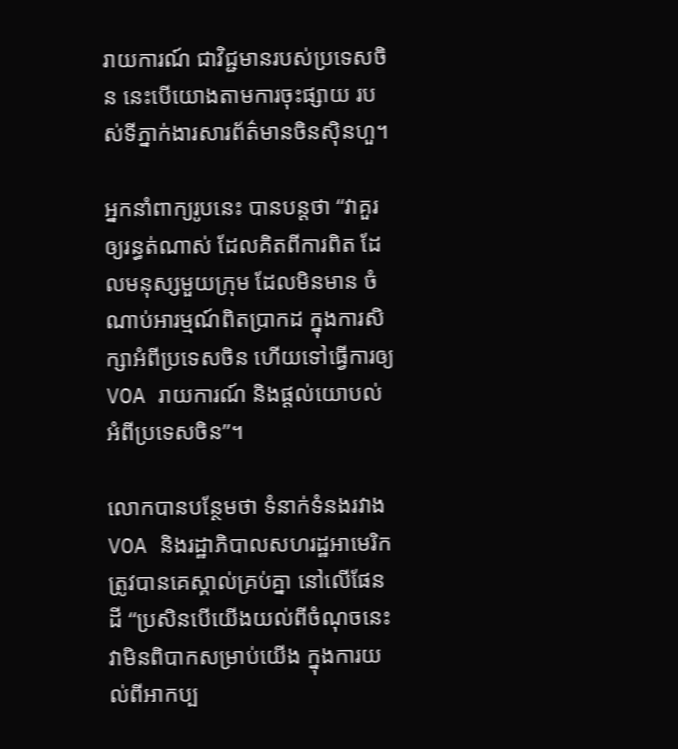រាយការណ៍ ជាវិជ្ជមានរបស់ប្រទេសចិន នេះបើយោងតាមការចុះផ្សាយ របស់ទីភ្នាក់ងារសារព័ត៌មានចិនស៊ិនហួ។

អ្នកនាំពាក្យរូបនេះ បានបន្ដថា “វាគួរឲ្យរន្ធត់ណាស់ ដែលគិតពីការពិត ដែលមនុស្សមួយក្រុម ដែលមិនមាន ចំណាប់អារម្មណ៍ពិតប្រាកដ ក្នុងការសិក្សាអំពីប្រទេសចិន ហើយទៅធ្វើការឲ្យ VOA រាយការណ៍ និងផ្តល់យោបល់អំពីប្រទេសចិន”។

លោកបានបន្ថែមថា ទំនាក់ទំនងរវាង VOA និងរដ្ឋាភិបាលសហរដ្ឋអាមេរិក ត្រូវបានគេស្គាល់គ្រប់គ្នា នៅលើផែនដី “ប្រសិនបើយើងយល់ពីចំណុចនេះ វាមិនពិបាកសម្រាប់យើង ក្នុងការយល់ពីអាកប្ប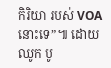កិរិយា របស់ VOA នោះទេ”៕ ដោយ ឈូក បូ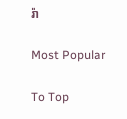រ៉ា

Most Popular

To Top